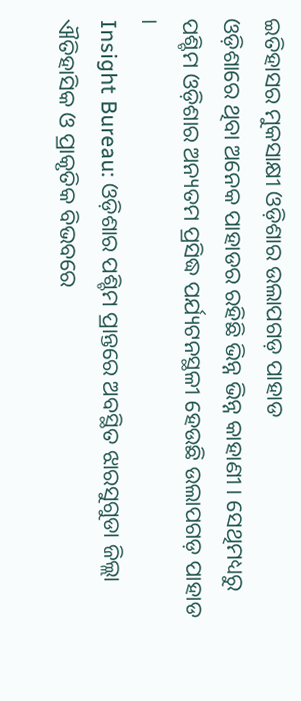ଇତିହାସର ମୁକସାକ୍ଷୀ ଓଡ଼ିଶାର ଉଲାପଗଡ଼ ପାହାଡ
ଓଡ଼ିଶାରେ ଥିବା ଅନେକ ପାହାଡର ରହିଛି ଭିନ୍ନ ଭିନ୍ନ କାହାଣୀ । ସେଥିମଧ୍ୟରୁ ପଶ୍ଚିମ ଓଡ଼ିଶାର ଅନ୍ୟତମ ପ୍ରସିଦ୍ଧ ପର୍ଯ୍ୟଟନସ୍ଥଳୀ ହେଉଛି ଉଲାପଗଡ଼ ପାହାଡ ।
Insight Bureau: ଓଡ଼ିଶାର ପଶ୍ଚିମ ପ୍ରାନ୍ତରେ ଅବସ୍ଥିତ ଝାରସୁଗୁଡା ଜିଲ୍ଲା ଐତିହାସିକ ଓ ପ୍ରାକୃତିକ ବିଭବରେ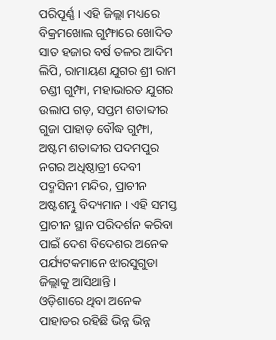ପରିପୂର୍ଣ୍ଣ । ଏହି ଜିଲ୍ଲା ମଧ୍ୟରେ ବିକ୍ରମଖୋଲ ଗୁମ୍ଫାରେ ଖୋଦିତ ସାତ ହଜାର ବର୍ଷ ତଳର ଆଦିମ ଲିପି, ରାମାୟଣ ଯୁଗର ଶ୍ରୀ ରାମ ଚଣ୍ଡୀ ଗୁମ୍ଫା, ମହାଭାରତ ଯୁଗର ଉଲାପ ଗଡ଼, ସପ୍ତମ ଶତାବ୍ଦୀର ଗୁଜା ପାହାଡ଼ ବୌଦ୍ଧ ଗୁମ୍ଫା, ଅଷ୍ଟମ ଶତାବ୍ଦୀର ପଦମପୁର ନଗର ଅଧିଷ୍ଠାତ୍ରୀ ଦେବୀ ପଦ୍ମସିନୀ ମନ୍ଦିର, ପ୍ରାଚୀନ ଅଷ୍ଟଶମ୍ଭୁ ବିଦ୍ୟମାନ । ଏହି ସମସ୍ତ ପ୍ରାଚୀନ ସ୍ଥାନ ପରିଦର୍ଶନ କରିବା ପାଇଁ ଦେଶ ବିଦେଶର ଅନେକ ପର୍ଯ୍ୟଟକମାନେ ଝାରସୁଗୁଡା ଜିଲ୍ଲାକୁ ଆସିଥାନ୍ତି ।
ଓଡ଼ିଶାରେ ଥିବା ଅନେକ ପାହାଡର ରହିଛି ଭିନ୍ନ ଭିନ୍ନ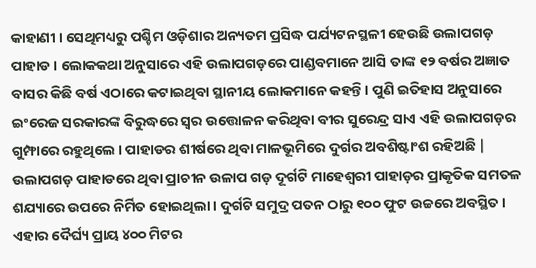କାହାଣୀ । ସେଥିମଧ୍ୟରୁ ପଶ୍ଚିମ ଓଡ଼ିଶାର ଅନ୍ୟତମ ପ୍ରସିଦ୍ଧ ପର୍ଯ୍ୟଟନସ୍ଥଳୀ ହେଉଛି ଉଲାପଗଡ଼ ପାହାଡ । ଲୋକକଥା ଅନୁସାରେ ଏହି ଉଲାପଗଡ଼ରେ ପାଣ୍ଡବମାନେ ଆସି ତାଙ୍କ ୧୨ ବର୍ଷର ଅଜ୍ଞାତ ବାସର କିଛି ବର୍ଷ ଏଠାରେ କଟାଇଥିବା ସ୍ଥାନୀୟ ଲୋକମାନେ କହନ୍ତି। ପୁଣି ଇତିହାସ ଅନୁସାରେ ଇଂରେଜ ସରକାରଙ୍କ ବିରୁଦ୍ଧରେ ସ୍ୱର ଉତ୍ତୋଳନ କରିଥିବା ବୀର ସୁରେନ୍ଦ୍ର ସାଏ ଏହି ଉଲାପଗଡ଼ର ଗୁମ୍ଫାରେ ରହୁଥିଲେ । ପାହାଡର ଶୀର୍ଷରେ ଥିବା ମାଳଭୂମିରେ ଦୁର୍ଗର ଅବଶିଷ୍ଟାଂଶ ରହିଅଛି | ଉଲାପଗଡ଼ ପାହାଡରେ ଥିବା ପ୍ରାଚୀନ ଉଳାପ ଗଡ଼ ଦୂର୍ଗଟି ମାହେଶ୍ୱରୀ ପାହାଡ଼ର ପ୍ରାକୃତିକ ସମତଳ ଶଯ୍ୟାରେ ଉପରେ ନିର୍ମିତ ହୋଇଥିଲା । ଦୁର୍ଗଟି ସମୁଦ୍ର ପତନ ଠାରୁ ୧୦୦ ଫୁଟ ଉଚ୍ଚରେ ଅବସ୍ଥିତ । ଏହାର ଦୈର୍ଘ୍ୟ ପ୍ରାୟ ୪୦୦ ମିଟର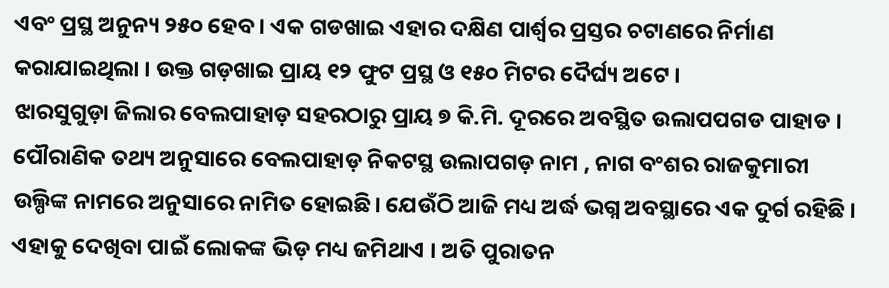ଏବଂ ପ୍ରସ୍ଥ ଅନୁନ୍ୟ ୨୫୦ ହେବ । ଏକ ଗଡଖାଇ ଏହାର ଦକ୍ଷିଣ ପାର୍ଶ୍ଵର ପ୍ରସ୍ତର ଚଟାଣରେ ନିର୍ମାଣ କରାଯାଇଥିଲା । ଉକ୍ତ ଗଡ଼ଖାଇ ପ୍ରାୟ ୧୨ ଫୁଟ ପ୍ରସ୍ଥ ଓ ୧୫୦ ମିଟର ଦୈର୍ଘ୍ୟ ଅଟେ ।
ଝାରସୁଗୁଡ଼ା ଜିଲାର ବେଲପାହାଡ଼ ସହରଠାରୁ ପ୍ରାୟ ୭ କି.ମି. ଦୂରରେ ଅବସ୍ଥିତ ଉଲାପପଗଡ ପାହାଡ । ପୌରାଣିକ ତଥ୍ୟ ଅନୁସାରେ ବେଲପାହାଡ଼ ନିକଟସ୍ଥ ଉଲାପଗଡ଼ ନାମ , ନାଗ ବଂଶର ରାଜକୁମାରୀ ଉଲ୍ପିଙ୍କ ନାମରେ ଅନୁସାରେ ନାମିତ ହୋଇଛି। ଯେଉଁଠି ଆଜି ମଧ୍ୟ ଅର୍ଦ୍ଧ ଭଗ୍ନ ଅବସ୍ଥାରେ ଏକ ଦୁର୍ଗ ରହିଛି । ଏହାକୁ ଦେଖିବା ପାଇଁ ଲୋକଙ୍କ ଭିଡ଼ ମଧ୍ୟ ଜମିଥାଏ । ଅତି ପୁରାତନ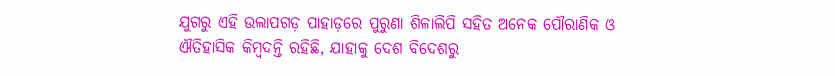ଯୁଗରୁ ଏହି ଉଲାପଗଡ଼ ପାହାଡ଼ରେ ପୁରୁଣା ଶିଳାଲିପି ସହିତ ଅନେକ ପୌରାଣିକ ଓ ଐତିହାସିକ କିମ୍ବଦନ୍ତି ରହିଛି, ଯାହାକୁ ଦେଶ ବିଦେଶରୁ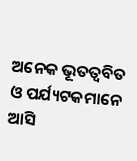ଅନେକ ଭୂତତ୍ୱବିତ ଓ ପର୍ଯ୍ୟଟକମାନେ ଆସି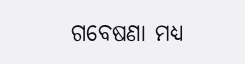ଗବେଷଣା ମଧ୍ୟ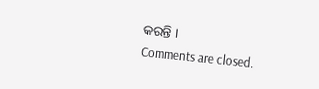କରନ୍ତି ।
Comments are closed.